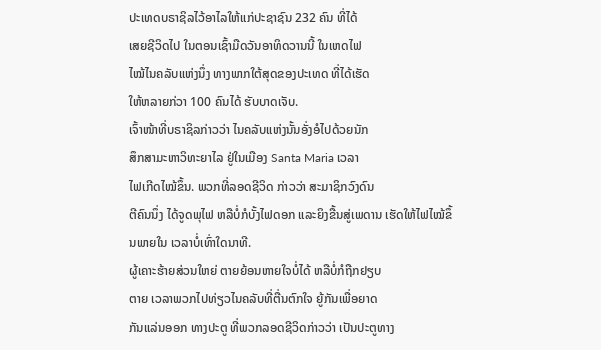ປະເທດບຣາຊິລໄວ້ອາໄລໃຫ້ແກ່ປະຊາຊົນ 232 ຄົນ ທີ່ໄດ້
ເສຍຊີວິດໄປ ໃນຕອນເຊົ້າມືດວັນອາທິດວານນີ້ ໃນເຫດໄຟ
ໄໝ້ໄນຄລັບແຫ່ງນຶ່ງ ທາງພາກໃຕ້ສຸດຂອງປະເທດ ທີ່ໄດ້ເຮັດ
ໃຫ້ຫລາຍກ່ວາ 100 ຄົນໄດ້ ຮັບບາດເຈັບ.
ເຈົ້າໜ້າທີ່ບຣາຊິລກ່າວວ່າ ໄນຄລັບແຫ່ງນັ້ນອັ່ງອໍໄປດ້ວຍນັກ
ສຶກສາມະຫາວິທະຍາໄລ ຢູ່ໃນເມືອງ Santa Maria ເວລາ
ໄຟເກີດໄໝ້ຂຶ້ນ. ພວກທີ່ລອດຊີວິດ ກ່າວວ່າ ສະມາຊິກວົງດົນ
ຕີຄົນນຶ່ງ ໄດ້ຈູດພຸໄຟ ຫລືບໍ່ກໍບັ້ງໄຟດອກ ແລະຍິງຂື້ນສູ່ເພດານ ເຮັດໃຫ້ໄຟໄໝ້ຂຶ້ນພາຍໃນ ເວລາບໍ່ເທົ່າໃດນາທີ.
ຜູ້ເຄາະຮ້າຍສ່ວນໃຫຍ່ ຕາຍຍ້ອນຫາຍໃຈບໍ່ໄດ້ ຫລືບໍ່ກໍຖືກຢຽບ
ຕາຍ ເວລາພວກໄປທ່ຽວໄນຄລັບທີ່ຕື່ນຕົກໃຈ ຍູ້ກັນເພື່ອຍາດ
ກັນແລ່ນອອກ ທາງປະຕູ ທີ່ພວກລອດຊີວິດກ່າວວ່າ ເປັນປະຕູທາງ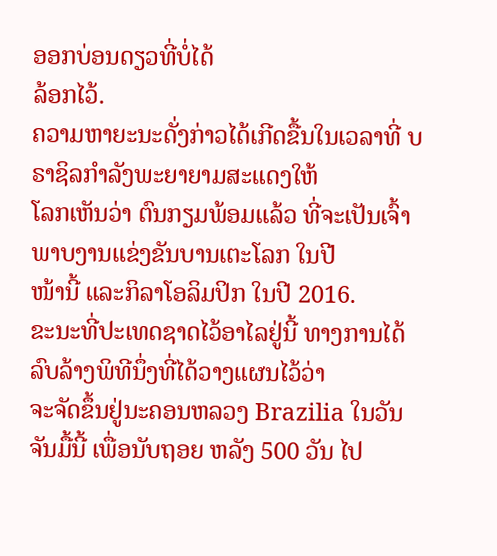ອອກບ່ອນດຽວທີ່ບໍ່ໄດ້
ລ້ອກໄວ້.
ຄວາມຫາຍະນະດັ່ງກ່າວໄດ້ເກີດຂື້ນໃນເວລາທີ່ ບຣາຊິລກໍາລັງພະຍາຍາມສະແດງໃຫ້
ໂລກເຫັນວ່າ ຕົນກຽມພ້ອມແລ້ວ ທີ່ຈະເປັນເຈົ້າພາບງານແຂ່ງຂັນບານເຕະໂລກ ໃນປີ
ໜ້ານີ້ ແລະກິລາໂອລິມປິກ ໃນປີ 2016.
ຂະນະທີ່ປະເທດຊາດໄວ້ອາໄລຢູ່ນີ້ ທາງການໄດ້ລົບລ້າງພິທີນຶ່ງທີ່ໄດ້ວາງແຜນໄວ້ວ່າ
ຈະຈັດຂຶ້ນຢູ່ນະຄອນຫລວງ Brazilia ໃນວັນຈັນມື້ນີ້ ເພື່ອນັບຖອຍ ຫລັງ 500 ວັນ ໄປ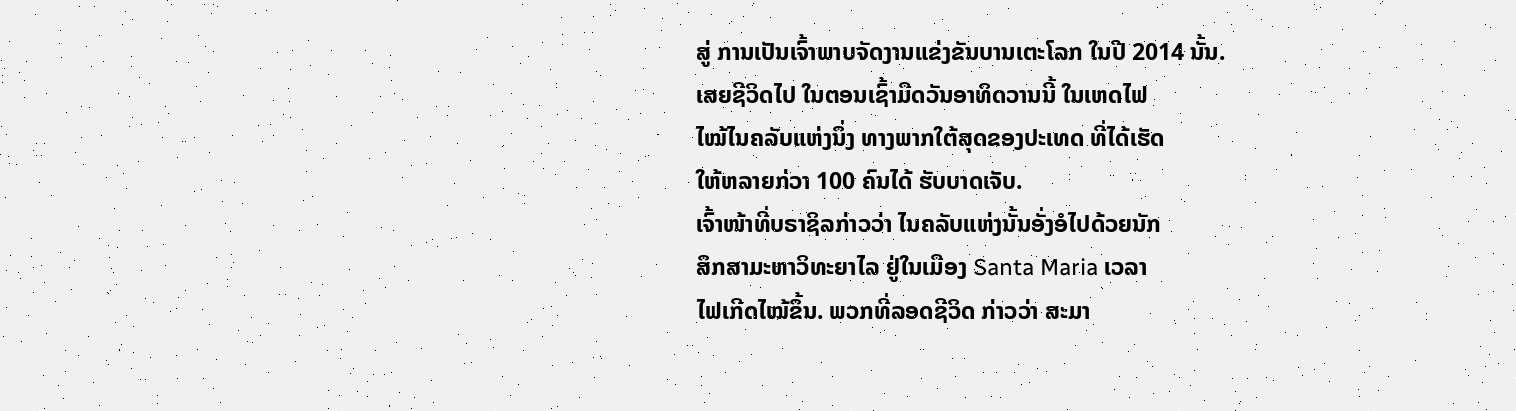ສູ່ ການເປັນເຈົ້າພາບຈັດງານແຂ່ງຂັນບານເຕະໂລກ ໃນປີ 2014 ນັ້ນ.
ເສຍຊີວິດໄປ ໃນຕອນເຊົ້າມືດວັນອາທິດວານນີ້ ໃນເຫດໄຟ
ໄໝ້ໄນຄລັບແຫ່ງນຶ່ງ ທາງພາກໃຕ້ສຸດຂອງປະເທດ ທີ່ໄດ້ເຮັດ
ໃຫ້ຫລາຍກ່ວາ 100 ຄົນໄດ້ ຮັບບາດເຈັບ.
ເຈົ້າໜ້າທີ່ບຣາຊິລກ່າວວ່າ ໄນຄລັບແຫ່ງນັ້ນອັ່ງອໍໄປດ້ວຍນັກ
ສຶກສາມະຫາວິທະຍາໄລ ຢູ່ໃນເມືອງ Santa Maria ເວລາ
ໄຟເກີດໄໝ້ຂຶ້ນ. ພວກທີ່ລອດຊີວິດ ກ່າວວ່າ ສະມາ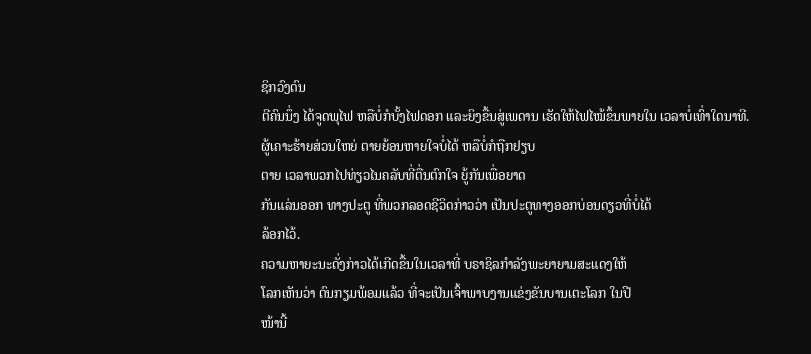ຊິກວົງດົນ
ຕີຄົນນຶ່ງ ໄດ້ຈູດພຸໄຟ ຫລືບໍ່ກໍບັ້ງໄຟດອກ ແລະຍິງຂື້ນສູ່ເພດານ ເຮັດໃຫ້ໄຟໄໝ້ຂຶ້ນພາຍໃນ ເວລາບໍ່ເທົ່າໃດນາທີ.
ຜູ້ເຄາະຮ້າຍສ່ວນໃຫຍ່ ຕາຍຍ້ອນຫາຍໃຈບໍ່ໄດ້ ຫລືບໍ່ກໍຖືກຢຽບ
ຕາຍ ເວລາພວກໄປທ່ຽວໄນຄລັບທີ່ຕື່ນຕົກໃຈ ຍູ້ກັນເພື່ອຍາດ
ກັນແລ່ນອອກ ທາງປະຕູ ທີ່ພວກລອດຊີວິດກ່າວວ່າ ເປັນປະຕູທາງອອກບ່ອນດຽວທີ່ບໍ່ໄດ້
ລ້ອກໄວ້.
ຄວາມຫາຍະນະດັ່ງກ່າວໄດ້ເກີດຂື້ນໃນເວລາທີ່ ບຣາຊິລກໍາລັງພະຍາຍາມສະແດງໃຫ້
ໂລກເຫັນວ່າ ຕົນກຽມພ້ອມແລ້ວ ທີ່ຈະເປັນເຈົ້າພາບງານແຂ່ງຂັນບານເຕະໂລກ ໃນປີ
ໜ້ານີ້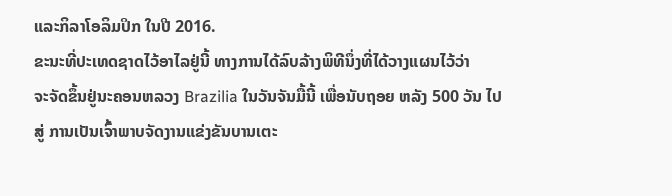ແລະກິລາໂອລິມປິກ ໃນປີ 2016.
ຂະນະທີ່ປະເທດຊາດໄວ້ອາໄລຢູ່ນີ້ ທາງການໄດ້ລົບລ້າງພິທີນຶ່ງທີ່ໄດ້ວາງແຜນໄວ້ວ່າ
ຈະຈັດຂຶ້ນຢູ່ນະຄອນຫລວງ Brazilia ໃນວັນຈັນມື້ນີ້ ເພື່ອນັບຖອຍ ຫລັງ 500 ວັນ ໄປ
ສູ່ ການເປັນເຈົ້າພາບຈັດງານແຂ່ງຂັນບານເຕະ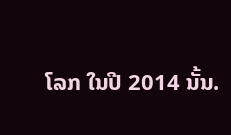ໂລກ ໃນປີ 2014 ນັ້ນ.